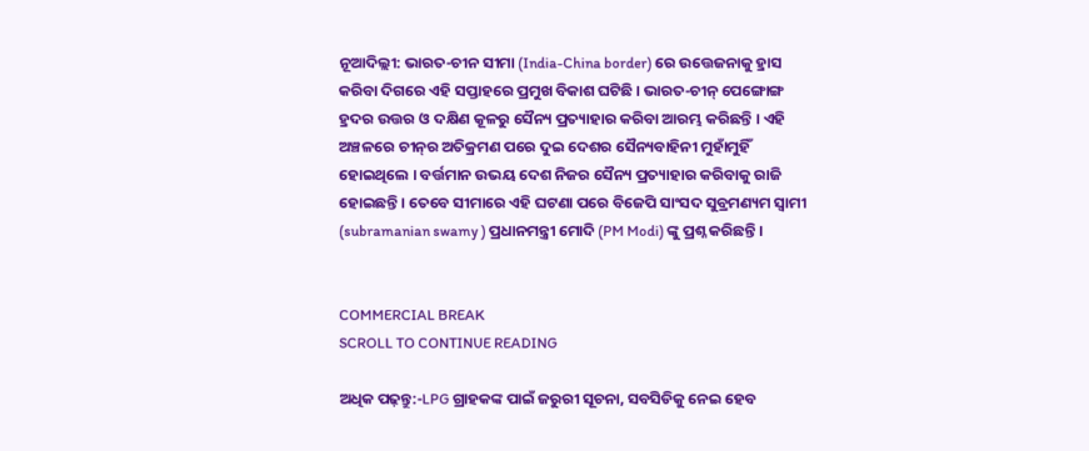ନୂଆଦିଲ୍ଲୀ: ଭାରତ-ଚୀନ ସୀମା (India-China border) ରେ ଉତ୍ତେଜନାକୁ ହ୍ରାସ କରିବା ଦିଗରେ ଏହି ସପ୍ତାହରେ ପ୍ରମୁଖ ବିକାଶ ଘଟିଛି । ଭାରତ-ଚୀନ୍ ପେଙ୍ଗୋଙ୍ଗ ହ୍ରଦର ଉତ୍ତର ଓ ଦକ୍ଷିଣ କୂଳରୁ ସୈନ୍ୟ ପ୍ରତ୍ୟାହାର କରିବା ଆରମ୍ଭ କରିଛନ୍ତି । ଏହି ଅଞ୍ଚଳରେ ଚୀନ୍‌ର ଅତିକ୍ରମଣ ପରେ ଦୁଇ ଦେଶର ସୈନ୍ୟବାହିନୀ ମୁହାଁମୁହିଁ ହୋଇଥିଲେ । ବର୍ତ୍ତମାନ ଉଭୟ ଦେଶ ନିଜର ସୈନ୍ୟ ପ୍ରତ୍ୟାହାର କରିବାକୁ ରାଜି ହୋଇଛନ୍ତି । ତେବେ ସୀମାରେ ଏହି ଘଟଣା ପରେ ବିଜେପି ସାଂସଦ ସୁବ୍ରମଣ୍ୟମ ସ୍ୱାମୀ (subramanian swamy ) ପ୍ରଧାନମନ୍ତ୍ରୀ ମୋଦି (PM Modi) ଙ୍କୁ ପ୍ରଶ୍ନ କରିଛନ୍ତି ।


COMMERCIAL BREAK
SCROLL TO CONTINUE READING

ଅଧିକ ପଢ଼ନ୍ତୁ:-LPG ଗ୍ରାହକଙ୍କ ପାଇଁ ଜରୁରୀ ସୂଚନା, ସବସିଡିକୁ ନେଇ ହେବ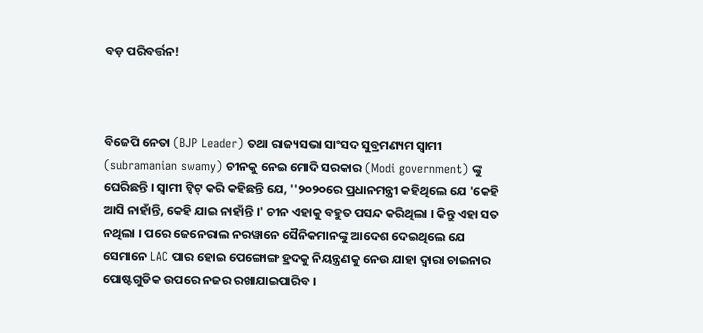ବଡ଼ ପରିବର୍ତ୍ତନ!



ବିଜେପି ନେତା (BJP Leader) ତଥା ରାଜ୍ୟସଭା ସାଂସଦ ସୁବ୍ରମଣ୍ୟମ ସ୍ୱାମୀ (subramanian swamy) ଚୀନକୁ ନେଇ ମୋଦି ସରକାର (Modi government) ଙ୍କୁ ଘେରିଛନ୍ତି । ସ୍ୱାମୀ ଟ୍ୱିଟ୍ କରି କହିଛନ୍ତି ଯେ, ''୨୦୨୦ରେ ପ୍ରଧାନମନ୍ତ୍ରୀ କହିଥିଲେ ଯେ 'କେହି ଆସି ନାହାଁନ୍ତି, କେହି ଯାଇ ନାହାଁନ୍ତି ।' ଚୀନ ଏହାକୁ ବହୁତ ପସନ୍ଦ କରିଥିଲା । କିନ୍ତୁ ଏହା ସତ ନଥିଲା । ପରେ ଜେନେରାଲ ନରୱାନେ ସୈନିକମାନଙ୍କୁ ଆଦେଶ ଦେଇଥିଲେ ଯେ ସେମାନେ LAC ପାର ହୋଇ ପେଙ୍ଗୋଙ୍ଗ ହ୍ରଦକୁ ନିୟନ୍ତ୍ରଣକୁ ନେଉ ଯାହା ଦ୍ୱାରା ଚାଇନାର ପୋଷ୍ଟଗୁଡିକ ଉପରେ ନଜର ରଖାଯାଇପାରିବ ।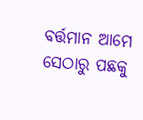ବର୍ତ୍ତମାନ ଆମେ ସେଠାରୁ ପଛକୁ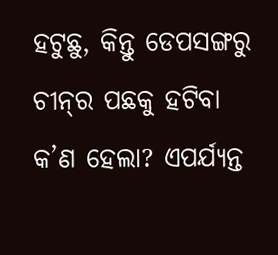ହଟୁଛୁ, କିନ୍ତୁ ଡେପସଙ୍ଗରୁ ଚୀନ୍‌ର ପଛକୁ ହଟିବା କ’ଣ ହେଲା? ଏପର୍ଯ୍ୟନ୍ତ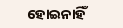ହୋଇନାହିଁ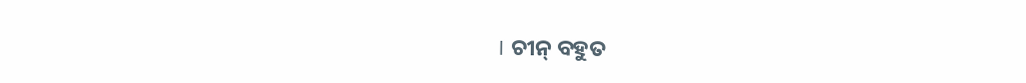। ଚୀନ୍ ବହୁତ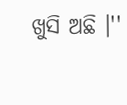ଖୁସି ଅଛି ।''